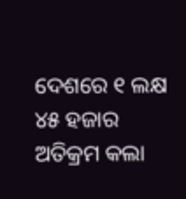ଦେଶରେ ୧ ଲକ୍ଷ ୪୫ ହଜାର ଅତିକ୍ରମ କଲା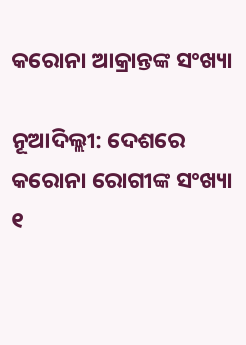କରୋନା ଆକ୍ରାନ୍ତଙ୍କ ସଂଖ୍ୟା

ନୂଆଦିଲ୍ଲୀ: ଦେଶରେ କରୋନା ରୋଗୀଙ୍କ ସଂଖ୍ୟା ୧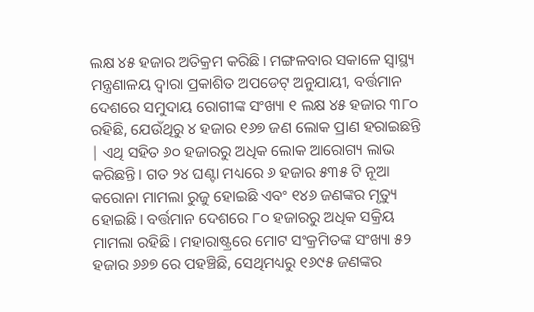ଲକ୍ଷ ୪୫ ହଜାର ଅତିକ୍ରମ କରିଛି। ମଙ୍ଗଳବାର ସକାଳେ ସ୍ୱାସ୍ଥ୍ୟ ମନ୍ତ୍ରଣାଳୟ ଦ୍ୱାରା ପ୍ରକାଶିତ ଅପଡେଟ୍ ଅନୁଯାୟୀ, ବର୍ତ୍ତମାନ ଦେଶରେ ସମୁଦାୟ ରୋଗୀଙ୍କ ସଂଖ୍ୟା ୧ ଲକ୍ଷ ୪୫ ହଜାର ୩୮୦ ରହିଛି, ଯେଉଁଥିରୁ ୪ ହଜାର ୧୬୭ ଜଣ ଲୋକ ପ୍ରାଣ ହରାଇଛନ୍ତି | ଏଥି ସହିତ ୬୦ ହଜାରରୁ ଅଧିକ ଲୋକ ଆରୋଗ୍ୟ ଲାଭ କରିଛନ୍ତି। ଗତ ୨୪ ଘଣ୍ଟା ମଧ୍ୟରେ ୬ ହଜାର ୫୩୫ ଟି ନୂଆ କରୋନା ମାମଲା ରୁଜୁ ହୋଇଛି ଏବଂ ୧୪୬ ଜଣଙ୍କର ମୃତ୍ୟୁ ହୋଇଛି। ବର୍ତ୍ତମାନ ଦେଶରେ ୮୦ ହଜାରରୁ ଅଧିକ ସକ୍ରିୟ ମାମଲା ରହିଛି। ମହାରାଷ୍ଟ୍ରରେ ମୋଟ ସଂକ୍ରମିତଙ୍କ ସଂଖ୍ୟା ୫୨ ହଜାର ୬୬୭ ରେ ପହଞ୍ଚିଛି, ସେଥିମଧ୍ୟରୁ ୧୬୯୫ ଜଣଙ୍କର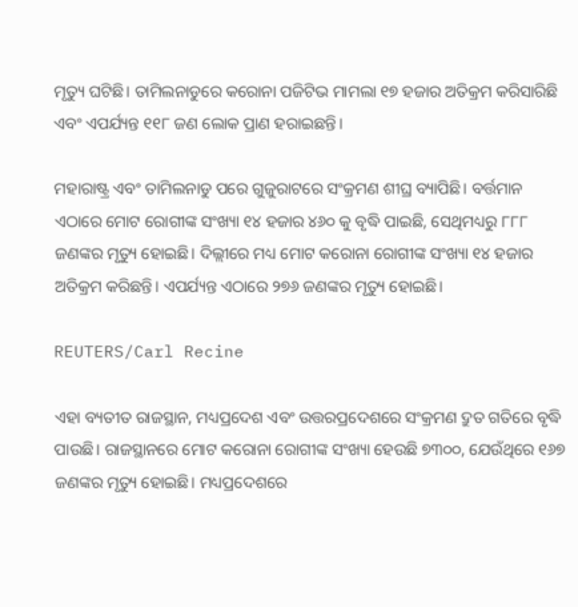ମୃତ୍ୟୁ ଘଟିଛି। ତାମିଲନାଡୁରେ କରୋନା ପଜିଟିଭ ମାମଲା ୧୭ ହଜାର ଅତିକ୍ରମ କରିସାରିଛି ଏବଂ ଏପର୍ଯ୍ୟନ୍ତ ୧୧୮ ଜଣ ଲୋକ ପ୍ରାଣ ହରାଇଛନ୍ତି।

ମହାରାଷ୍ଟ୍ର ଏବଂ ତାମିଲନାଡୁ ପରେ ଗୁଜୁରାଟରେ ସଂକ୍ରମଣ ଶୀଘ୍ର ବ୍ୟାପିଛି। ବର୍ତ୍ତମାନ ଏଠାରେ ମୋଟ ରୋଗୀଙ୍କ ସଂଖ୍ୟା ୧୪ ହଜାର ୪୬୦ କୁ ବୃଦ୍ଧି ପାଇଛି, ସେଥିମଧ୍ୟରୁ ୮୮୮ ଜଣଙ୍କର ମୃତ୍ୟୁ ହୋଇଛି। ଦିଲ୍ଲୀରେ ମଧ୍ୟ ମୋଟ କରୋନା ରୋଗୀଙ୍କ ସଂଖ୍ୟା ୧୪ ହଜାର ଅତିକ୍ରମ କରିଛନ୍ତି। ଏପର୍ଯ୍ୟନ୍ତ ଏଠାରେ ୨୭୬ ଜଣଙ୍କର ମୃତ୍ୟୁ ହୋଇଛି।

REUTERS/Carl Recine

ଏହା ବ୍ୟତୀତ ରାଜସ୍ଥାନ, ମଧ୍ୟପ୍ରଦେଶ ଏବଂ ଉତ୍ତରପ୍ରଦେଶରେ ସଂକ୍ରମଣ ଦ୍ରୁତ ଗତିରେ ବୃଦ୍ଧି ପାଉଛି। ରାଜସ୍ଥାନରେ ମୋଟ କରୋନା ରୋଗୀଙ୍କ ସଂଖ୍ୟା ହେଉଛି ୭୩୦୦, ଯେଉଁଥିରେ ୧୬୭ ଜଣଙ୍କର ମୃତ୍ୟୁ ହୋଇଛି। ମଧ୍ୟପ୍ରଦେଶରେ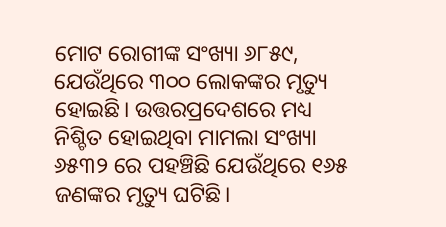ମୋଟ ରୋଗୀଙ୍କ ସଂଖ୍ୟା ୬୮୫୯, ଯେଉଁଥିରେ ୩୦୦ ଲୋକଙ୍କର ମୃତ୍ୟୁ ହୋଇଛି। ଉତ୍ତରପ୍ରଦେଶରେ ମଧ୍ୟ ନିଶ୍ଚିତ ହୋଇଥିବା ମାମଲା ସଂଖ୍ୟା ୬୫୩୨ ରେ ପହଞ୍ଚିଛି ଯେଉଁଥିରେ ୧୬୫ ଜଣଙ୍କର ମୃତ୍ୟୁ ଘଟିଛି।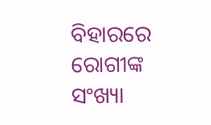ବିହାରରେ ରୋଗୀଙ୍କ ସଂଖ୍ୟା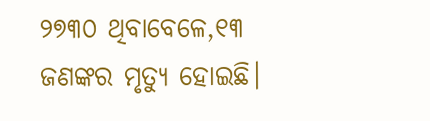୨୭୩୦ ଥିବାବେଳେ,୧୩ ଜଣଙ୍କର ମୃତ୍ୟୁ ହୋଇଛି।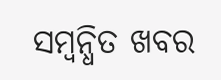ସମ୍ବନ୍ଧିତ ଖବର